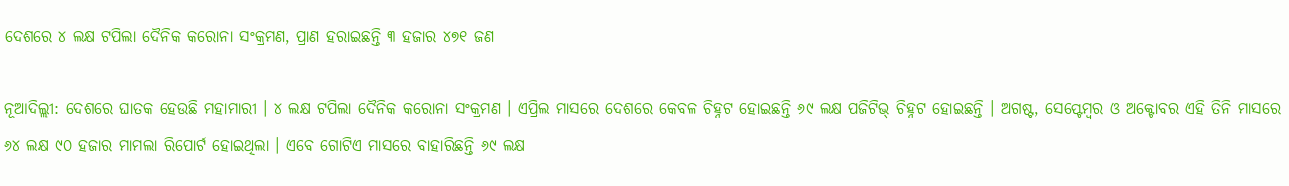ଦେଶରେ ୪ ଲକ୍ଷ ଟପିଲା ଦୈନିକ କରୋନା ସଂକ୍ରମଣ, ପ୍ରାଣ ହରାଇଛନ୍ତି ୩ ହଜାର ୪୭୧ ଜଣ

ନୂଆଦିଲ୍ଲୀ: ଦେଶରେ ଘାତକ ହେଉଛି ମହାମାରୀ । ୪ ଲକ୍ଷ ଟପିଲା ଦୈନିକ କରୋନା ସଂକ୍ରମଣ । ଏପ୍ରିଲ ମାସରେ ଦେଶରେ କେବଳ ଚିହ୍ନଟ ହୋଇଛନ୍ତି ୬୯ ଲକ୍ଷ ପଜିଟିଭ୍‌ ଚିହ୍ନଟ ହୋଇଛନ୍ତି । ଅଗଷ୍ଟ, ସେପ୍ଟେମ୍ବର ଓ ଅକ୍ଟୋବର ଏହି ତିନି ମାସରେ ୬୪ ଲକ୍ଷ ୯୦ ହଜାର ମାମଲା ରିପୋର୍ଟ ହୋଇଥିଲା । ଏବେ ଗୋଟିଏ ମାସରେ ବାହାରିଛନ୍ତି ୬୯ ଲକ୍ଷ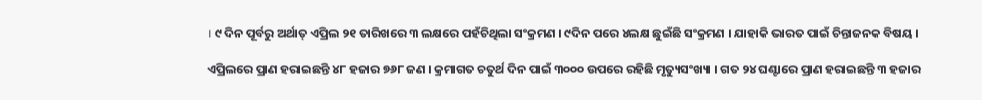। ୯ ଦିନ ପୂର୍ବରୁ ଅର୍ଥାତ୍‌ ଏପ୍ରିଲ ୨୧ ତାରିଖରେ ୩ ଲକ୍ଷରେ ପହଁଚିଥିଲା ସଂକ୍ରମଣ । ୯ଦିନ ପରେ ୪ଲକ୍ଷ ଛୁଇଁଛି ସଂକ୍ରମଣ । ଯାହାକି ଭାରତ ପାଇଁ ଚିନ୍ତାଜନକ ବିଷୟ ।

ଏପ୍ରିଲରେ ପ୍ରାଣ ହରାଇଛନ୍ତି ୪୮ ହଜାର ୭୬୮ ଜଣ । କ୍ରମାଗତ ଚତୁର୍ଥ ଦିନ ପାଇଁ ୩୦୦୦ ଉପରେ ରହିଛି ମୃତ୍ୟୁସଂଖ୍ୟା । ଗତ ୨୪ ଘଣ୍ଟାରେ ପ୍ରାଣ ହରାଇଛନ୍ତି ୩ ହଜାର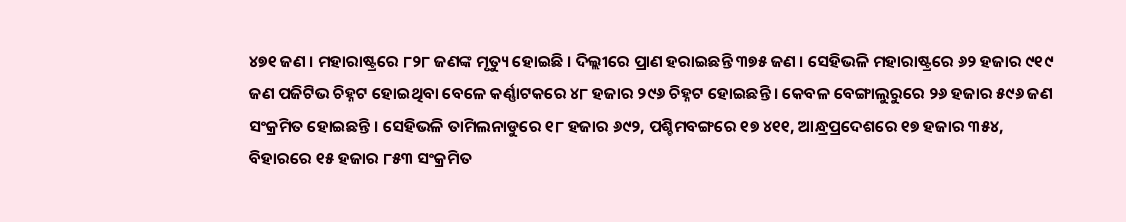୪୭୧ ଜଣ । ମହାରାଷ୍ଟ୍ରରେ ୮୨୮ ଜଣଙ୍କ ମୃତ୍ୟୁ ହୋଇଛି । ଦିଲ୍ଲୀରେ ପ୍ରାଣ ହରାଇଛନ୍ତି ୩୭୫ ଜଣ । ସେହିଭଳି ମହାରାଷ୍ଟ୍ରରେ ୬୨ ହଜାର ୯୧୯ ଜଣ ପଜିଟିଭ ଚିହ୍ନଟ ହୋଇଥିବା ବେଳେ କର୍ଣ୍ଣାଟକରେ ୪୮ ହଜାର ୨୯୬ ଚିହ୍ନଟ ହୋଇଛନ୍ତି । କେବଳ ବେଙ୍ଗାଲୁରୁରେ ୨୬ ହଜାର ୫୯୬ ଜଣ ସଂକ୍ରମିତ ହୋଇଛନ୍ତି । ସେହିଭଳି ତାମିଲନାଡୁରେ ୧୮ ହଜାର ୬୯୨, ପଶ୍ଚିମବଙ୍ଗରେ ୧୭ ୪୧୧, ଆନ୍ଧ୍ରପ୍ରଦେଶରେ ୧୭ ହଜାର ୩୫୪, ବିହାରରେ ୧୫ ହଜାର ୮୫୩ ସଂକ୍ରମିତ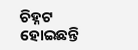ଚିହ୍ନଟ ହୋଇଛନ୍ତି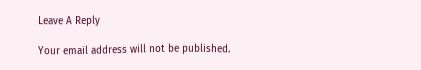Leave A Reply

Your email address will not be published.